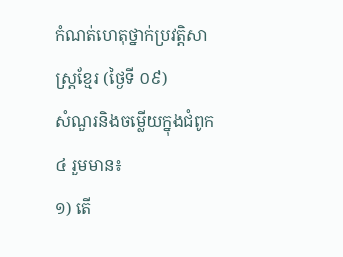កំណត់ហេតុថ្នាក់ប្រវត្តិសាស្រ្ដខ្មែរ (ថ្ងៃទី ០៩)
សំណួរនិងចម្លើយក្នុងជំពូក ៤ រួមមាន៖
១) តើ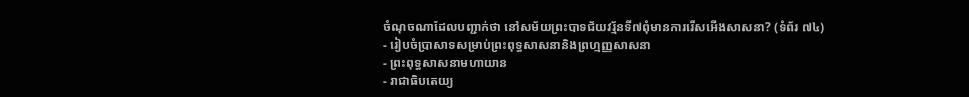ចំណុចណាដែលបញ្ជាក់ថា នៅសម័យព្រះបាទជ័យវរ្ម័នទី៧ពុំមានការរើសអើងសាសនា? (ទំព័រ ៧៤)
- រៀបចំប្រាសាទសម្រាប់ព្រះពុទ្ធសាសនានិងព្រហ្មញ្ញសាសនា
- ព្រះពុទ្ធសាសនាមហាយាន
- រាជាធិបតេយ្យ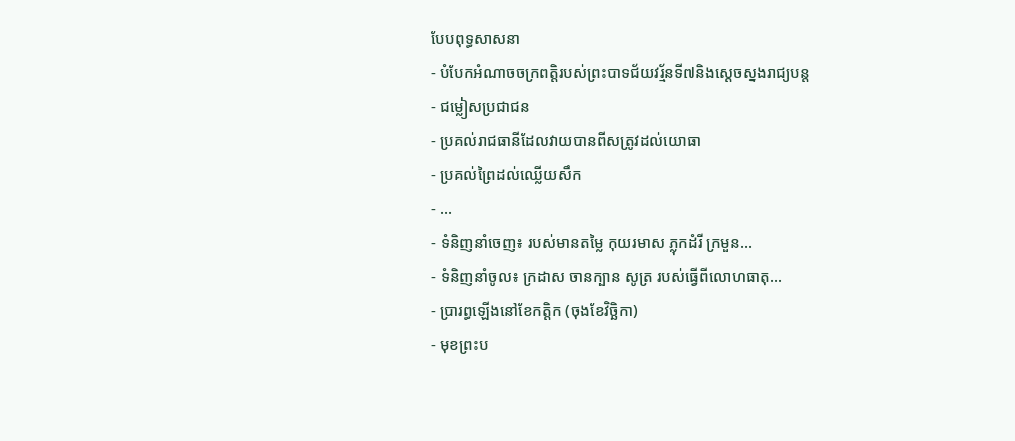បែបពុទ្ធសាសនា
- បំបែកអំណាចចក្រពត្តិរបស់ព្រះបាទជ័យវរ្ម័នទី៧និងស្ដេចស្នងរាជ្យបន្ត
- ជម្លៀសប្រជាជន
- ប្រគល់រាជធានីដែលវាយបានពីសត្រូវដល់យោធា
- ប្រគល់ព្រៃដល់ឈ្លើយសឹក
- ...
- ទំនិញនាំចេញ៖ របស់មានតម្លៃ កុយរមាស ភ្លុកដំរី ក្រមួន...
- ទំនិញនាំចូល៖ ក្រដាស ចានក្បាន សូត្រ របស់ធ្វើពីលោហធាតុ...
- ប្រារព្ធឡើងនៅខែកត្តិក (ចុងខែវិច្ឆិកា)
- មុខព្រះប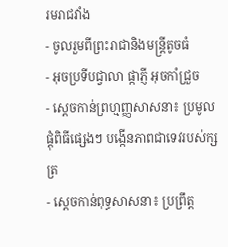រមរាជវាំង
- ចូលរួមពីព្រះរាជានិងមន្ត្រីតូចធំ
- អុចប្រទីបជ្វាលា ផ្កាភ្ញី អុចកាំជ្រួច
- ស្ដេចកាន់ព្រហ្មញ្ញសាសនា៖ ប្រមូលផ្ដុំពិធីផ្សេងៗ បង្កើនភាពជាទេវរបស់ក្សត្រ
- ស្ដេចកាន់ពុទ្ធសាសនា៖ ប្រព្រឹត្ត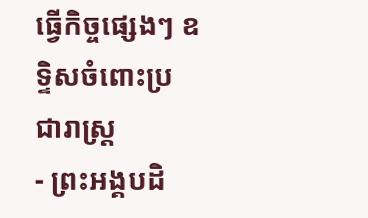ធ្វើកិច្ចផ្សេងៗ ឧទ្ទិសចំពោះប្រជារាស្ត្រ
- ព្រះអង្គបដិ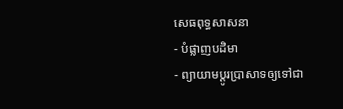សេធពុទ្ធសាសនា
- បំផ្លាញបដិមា
- ព្យាយាមប្ដូរប្រាសាទឲ្យទៅជា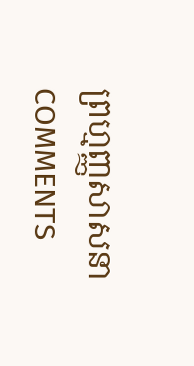ព្រហ្មញ្ញសាសនា
COMMENTS